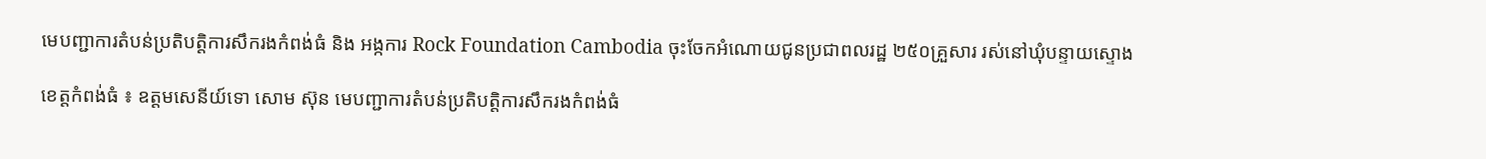មេបញ្ជាការតំបន់ប្រតិបត្តិការសឹករងកំពង់ធំ និង អង្កការ Rock Foundation Cambodia ចុះចែកអំណោយជូនប្រជាពលរដ្ឋ ២៥០គ្រួសារ រស់នៅឃុំបន្ទាយស្ទោង

ខេត្តកំពង់ធំ ៖ ឧត្តមសេនីយ៍ទោ សោម ស៊ុន មេបញ្ជាការតំបន់ប្រតិបត្តិការសឹករងកំពង់ធំ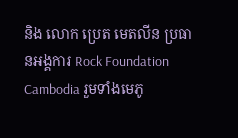និង លោក ប្រេត មេតលីន ប្រធានអង្គការ Rock Foundation Cambodia រួមទាំងមេភូ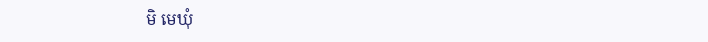មិ មេឃុំ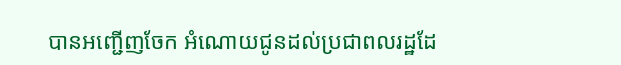បានអញ្ជើញចែក អំណោយជូនដល់ប្រជាពលរដ្ឋដែ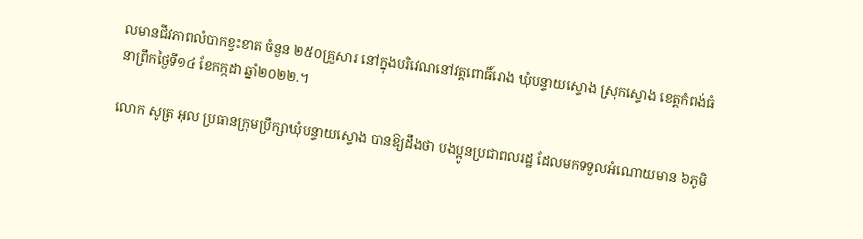លមានជីវភាពលំបាកខ្វះខាត ចំនួន ២៥០គ្រួសារ នៅក្នុងបរិវេណនៅវត្តពោធិ៍រោង ឃុំបន្ទាយស្ទោង ស្រុកស្ទោង ខេត្តកំពង់ធំ នាព្រឹកថ្ងៃទី១៤ ខែកក្កដា ឆ្នាំ២០២២.។

លោក សូត្រ អុល ប្រធានក្រុមប្រឹក្សាឃុំបន្ទាយស្ទោង បានឱ្យដឹងថា បងប្អូនប្រជាពលរដ្ឋ ដែលមកទទួលអំណោយមាន ៦ភូមិ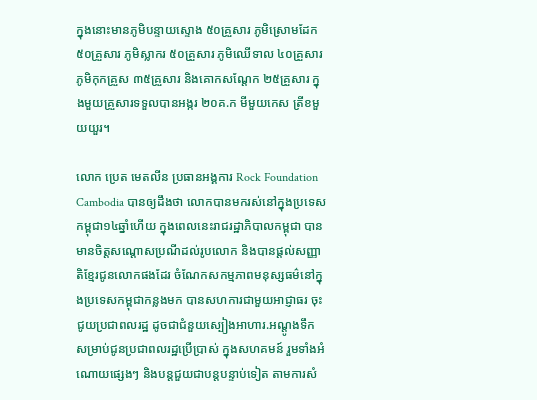ក្នុងនោះមានភូមិបន្ទាយស្ទោង ៥០គ្រួសារ ភូមិស្រោមដែក ៥០គ្រួសារ ភូមិស្លាករ ៥០គ្រួសារ ភូមិឈើទាល ៤០គ្រួសារ ភូមិកុកគ្រួស ៣៥គ្រួសារ និងគោកសណ្តែក ២៥គ្រួសារ ក្នុងមួយគ្រួសារទទួលបានអង្ករ ២០គ.ក មីមួយកេស ត្រីខមួយយួរ។

លោក ប្រេត មេតលីន ប្រធានអង្គការ Rock Foundation Cambodia បានឲ្យដឹងថា លោកបានមករស់នៅក្នុងប្រទេសកម្ពុជា១៤ឆ្នាំហើយ ក្នុងពេលនេះរាជរដ្ឋាភិបាលកម្ពុជា បានមានចិត្តសណ្តោសប្រណីដល់រូបលោក និងបានផ្តល់សញ្ញាតិខ្មែរជូនលោកផងដែរ ចំណែកសកម្មភាពមនុស្សធម៌នៅក្នុងប្រទេសកម្ពុជាកន្លងមក បានសហការជាមួយអាជ្ញាធរ ចុះជូយប្រជាពលរដ្ឋ ដូចជាជំនួយស្បៀងអាហារ.អណ្តូងទឹក សម្រាប់ជូនប្រជាពលរដ្ឋប្រើប្រាស់ ក្នុងសហគមន៍ រួមទាំងអំណោយផ្សេងៗ និងបន្តជួយជាបន្តបន្ទាប់ទៀត តាមការសំ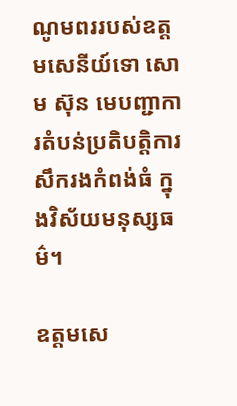ណូមពររបស់ឧត្តមសេនីយ៍ទោ សោម ស៊ុន មេបញ្ជាការតំបន់ប្រតិបត្តិការសឹករងកំពង់ធំ ក្នុងវិស័យមនុស្សធម៌។

ឧត្តមសេ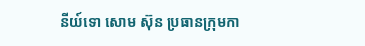នីយ៍ទោ សោម ស៊ុន ប្រធានក្រុមកា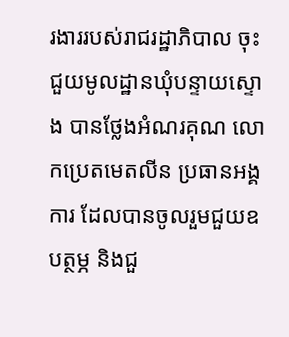រងាររបស់រាជរដ្ឋាភិបាល ចុះជួយមូលដ្ឋានឃុំបន្ទាយស្ទោង បានថ្លែងអំណរគុណ លោកប្រេតមេតលីន ប្រធានអង្គការ ដែលបានចូលរួមជួយឧបត្ថម្ភ និងជួ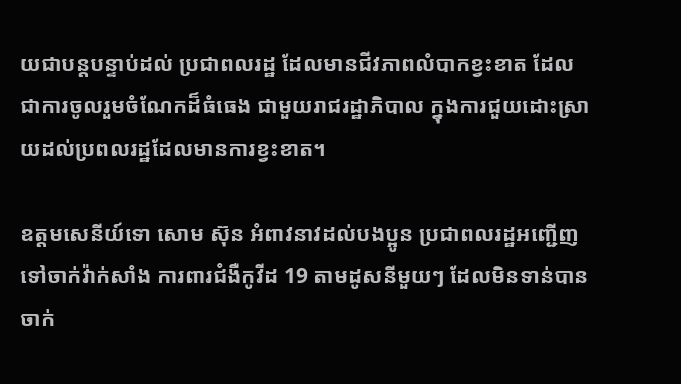យជាបន្តបន្ទាប់ដល់ ប្រជាពលរដ្ឋ ដែលមានជីវភាពលំបាកខ្វះខាត ដែលជាការចូលរួមចំណែកដ៏ធំធេង ជាមួយរាជរដ្ឋាភិបាល ក្នុងការជួយដោះស្រាយដល់ប្រពលរដ្ឋដែលមានការខ្វះខាត។

ឧត្តមសេនីយ៍ទោ សោម ស៊ុន អំពាវនាវដល់បងប្អូន ប្រជាពលរដ្ឋអញ្ជើញទៅចាក់វ៉ាក់សាំង ការពារជំងឺកូវីដ 19 តាមដូសនីមួយៗ ដែលមិនទាន់បានចាក់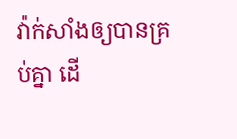វ៉ាក់សាំងឲ្យបានគ្រប់គ្នា ដើ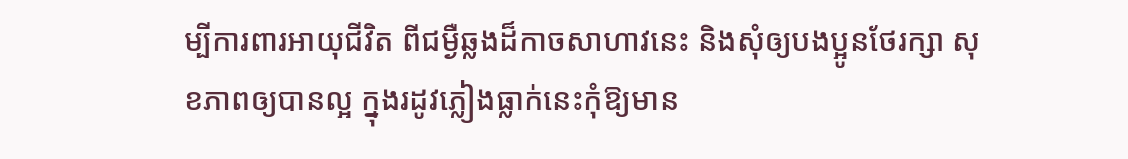ម្បីការពារអាយុជីវិត ពីជម្ងឺឆ្លងដ៏កាចសាហាវនេះ និងសុំឲ្យបងប្អូនថែរក្សា សុខភាពឲ្យបានល្អ ក្នុងរដូវភ្លៀងធ្លាក់នេះកុំឱ្យមាន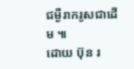ជម្ងឺរាករូសជាដើម ៕
ដោយ ប៊ុន រ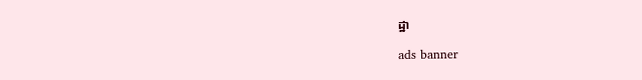ដ្ឋា

ads banner